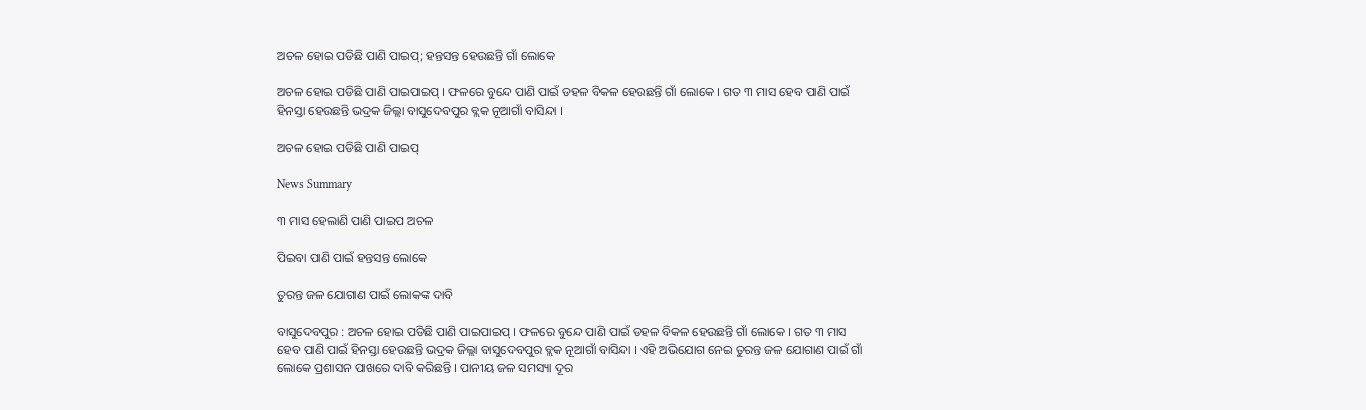ଅଚଳ ହୋଇ ପଡିଛି ପାଣି ପାଇପ୍; ହନ୍ତସନ୍ତ ହେଉଛନ୍ତି ଗାଁ ଲୋକେ

ଅଚଳ ହୋଇ ପଡିଛି ପାଣି ପାଇପାଇପ୍‌ । ଫଳରେ ବୁନ୍ଦେ ପାଣି ପାଇଁ ଡହଳ ବିକଳ ହେଉଛନ୍ତି ଗାଁ ଲୋକେ । ଗତ ୩ ମାସ ହେବ ପାଣି ପାଇଁ ହିନସ୍ତା ହେଉଛନ୍ତି ଭଦ୍ରକ ଜିଲ୍ଲା ବାସୁଦେବପୁର ବ୍ଲକ ନୂଆଗାଁ ବାସିନ୍ଦା ।

ଅଚଳ ହୋଇ ପଡିଛି ପାଣି ପାଇପ୍

News Summary

୩ ମାସ ହେଲାଣି ପାଣି ପାଇପ ଅଚଳ

ପିଇବା ପାଣି ପାଇଁ ହନ୍ତସନ୍ତ ଲୋକେ

ତୁରନ୍ତ ଜଳ ଯୋଗାଣ ପାଇଁ ଲୋକଙ୍କ ଦାବି

ବାସୁଦେବପୁର : ଅଚଳ ହୋଇ ପଡିଛି ପାଣି ପାଇପାଇପ୍‌ । ଫଳରେ ବୁନ୍ଦେ ପାଣି ପାଇଁ ଡହଳ ବିକଳ ହେଉଛନ୍ତି ଗାଁ ଲୋକେ । ଗତ ୩ ମାସ ହେବ ପାଣି ପାଇଁ ହିନସ୍ତା ହେଉଛନ୍ତି ଭଦ୍ରକ ଜିଲ୍ଲା ବାସୁଦେବପୁର ବ୍ଲକ ନୂଆଗାଁ ବାସିନ୍ଦା । ଏହି ଅଭିଯୋଗ ନେଇ ତୁରନ୍ତ ଜଳ ଯୋଗାଣ ପାଇଁ ଗାଁ ଲୋକେ ପ୍ରଶାସନ ପାଖରେ ଦାବି କରିଛନ୍ତି । ପାନୀୟ ଜଳ ସମସ୍ୟା ଦୂର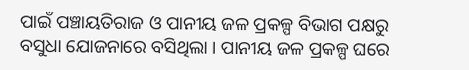ପାଇଁ ପଞ୍ଚାୟତିରାଜ ଓ ପାନୀୟ ଜଳ ପ୍ରକଳ୍ପ ବିଭାଗ ପକ୍ଷରୁ ବସୁଧା ଯୋଜନାରେ ବସିଥିଲା । ପାନୀୟ ଜଳ ପ୍ରକଳ୍ପ ଘରେ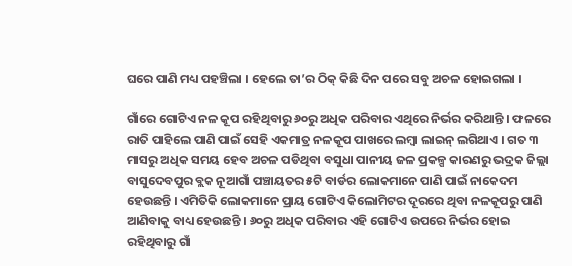ଘରେ ପାଣି ମଧ୍ୟ ପହଞ୍ଚିଲା । ହେଲେ ତା’ର ଠିକ୍‌ କିଛି ଦିନ ପରେ ସବୁ ଅଚଳ ହୋଇଗଲା ।

ଗାଁରେ ଗୋଟିଏ ନଳ କୂପ ରହିଥିବାରୁ ୬୦ରୁ ଅଧିକ ପରିବାର ଏଥିରେ ନିର୍ଭର କରିଥାନ୍ତି । ଫଳରେ ରାତି ପାହିଲେ ପାଣି ପାଇଁ ସେହି ଏକମାତ୍ର ନଳକୂପ ପାଖରେ ଲମ୍ୱା ଲାଇନ୍‌ ଲଗିଥାଏ । ଗତ ୩ ମାସରୁ ଅଧିକ ସମୟ ହେବ ଅଚଳ ପଡିଥିବା ବସୁଧା ପାନୀୟ ଜଳ ପ୍ରକଳ୍ପ କାରଣରୁ ଭଦ୍ରକ ଜିଲ୍ଲା ବାସୁଦେବପୁର ବ୍ଲକ ନୂଆଗାଁ ପଞ୍ଚାୟତର ୫ଟି ବାର୍ଡର ଲୋକମାନେ ପାଣି ପାଇଁ ନାକେଦମ ହେଉଛନ୍ତି । ଏମିତିକି ଲୋକମାନେ ପ୍ରାୟ ଗୋଟିଏ କିଲୋମିଟର ଦୂରରେ ଥିବା ନଳକୂପରୁ ପାଣି ଆଣିବାକୁ ବାଧ୍ୟ ହେଉଛନ୍ତି । ୬୦ରୁ ଅଧିକ ପରିବାର ଏହି ଗୋଟିଏ ଉପରେ ନିର୍ଭର ହୋଇ ରହିଥିବାରୁ ଗାଁ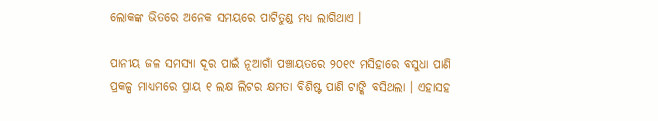ଲୋକଙ୍କ ଭିତରେ ଅନେକ ସମୟରେ ପାଟିତୁଣ୍ଡ ମଧ୍ୟ ଲାଗିଥାଏ ।

ପାନୀୟ ଜଳ ସମସ୍ୟା ଦୂର ପାଇଁ ନୂଆଗାଁ ପଞ୍ଚାୟତରେ ୨୦୧୯ ମସିହାରେ ବସୁଧା ପାଣି ପ୍ରକଳ୍ପ ମାଧ୍ୟମରେ ପ୍ରାୟ ୧ ଲକ୍ଷ ଲିଟର କ୍ଷମତା ବିଶିଷ୍ଟ ପାଣି ଟାଙ୍କି ବସିଥଲା । ଏହାସହ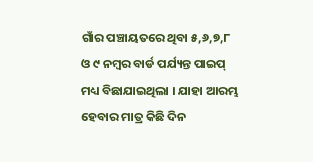ଗାଁର ପଞ୍ଚାୟତରେ ଥିବା ୫,୬,୭,୮ ଓ ୯ ନମ୍ବର ବାର୍ଡ ପର୍ଯ୍ୟନ୍ତ ପାଇପ୍ ମଧ୍ୟ ବିଛାଯାଇଥିଲା । ଯାହା ଆରମ୍ଭ ହେବାର ମାତ୍ର କିଛି ଦିନ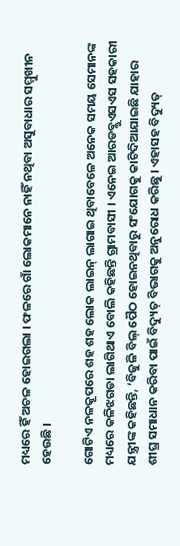ମଧ୍ୟରେ ହିଁ ଅଚଳ ହୋଇଗଲା । ଫଳରେ ଗାଁ ଲୋକମାନେ ନାହିଁ ନଥିବା ଅସୁବାଧାର ସମ୍ମୁଖୀନ ହେଉଛି ।

ଗୋଟିଏ ନଳକୂପରେ ଶହ ଶହ ଲୋକ ଲାଇନ୍‌ ଲାଗାଇ ଥିବାବେଳେ ଅନେକ ସମୟ ସେମାନଙ୍କ ମଧ୍ୟରେ କଳିଝଗଡା ଲାଗିଥାଏ ବୋଲି କହିଛନ୍ତି ଗ୍ରାମବାସୀ । ଏନେଇ ଆରଡବ୍ଲୁଏସଏସ ସହକାରୀ ଯନ୍ତ୍ରୀଙ୍କ କହିଛନ୍ତି, ‘ବିଜୁଳି ବିଲ୍ ପୈଠ ହୋଇନଥିବାରୁ ସଂଯୋଗକୁ କାଟିଦିଆଯାଇଛି ଯାହାର ଶୀଘ୍ର ସମାଧାନ କରିବା ପାଇଁ ବିଦ୍ୟୁତ୍ ବିଭାଗକୁ ଅନୁରୋଧ କରିଛୁ । ଏହାସହ ବିଦ୍ୟୁତ୍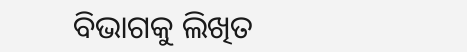ବିଭାଗକୁ ଲିଖିତ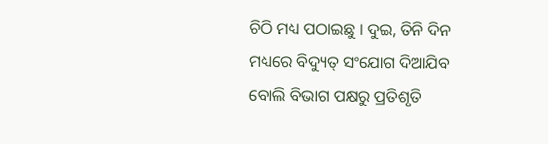ଚିଠି ମଧ୍ୟ ପଠାଇଛୁ । ଦୁଇ, ତିନି ଦିନ ମଧ୍ୟରେ ବିଦ୍ୟୁତ୍‌ ସଂଯୋଗ ଦିଆଯିବ ବୋଲି ବିଭାଗ ପକ୍ଷରୁ ପ୍ରତିଶୃତି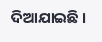ଦିଆଯାଇଛି ।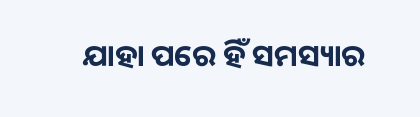ଯାହା ପରେ ହିଁ ସମସ୍ୟାର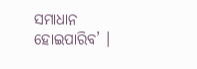ସମାଧାନ ହୋଇପାରିବ’ ।